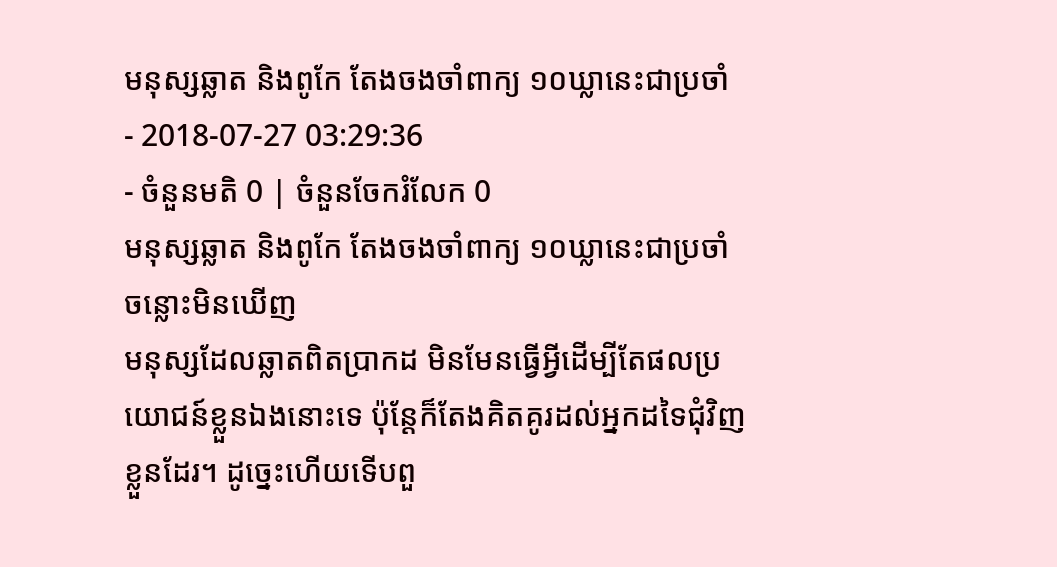មនុស្សឆ្លាត និងពូកែ តែងចងចាំពាក្យ ១០ឃ្លានេះជាប្រចាំ
- 2018-07-27 03:29:36
- ចំនួនមតិ 0 | ចំនួនចែករំលែក 0
មនុស្សឆ្លាត និងពូកែ តែងចងចាំពាក្យ ១០ឃ្លានេះជាប្រចាំ
ចន្លោះមិនឃើញ
មនុស្សដែលឆ្លាតពិតប្រាកដ មិនមែនធ្វើអ្វីដើម្បីតែផលប្រយោជន៍ខ្លួនឯងនោះទេ ប៉ុន្តែក៏តែងគិតគូរដល់អ្នកដទៃជុំវិញខ្លួនដែរ។ ដូច្នេះហើយទើបពួ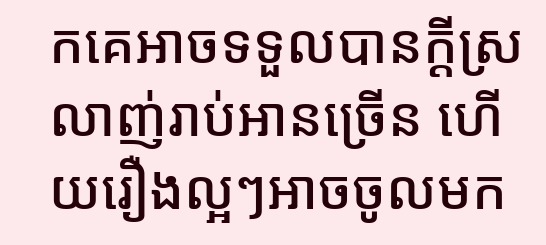កគេអាចទទួលបានក្ដីស្រលាញ់រាប់អានច្រើន ហើយរឿងល្អៗអាចចូលមក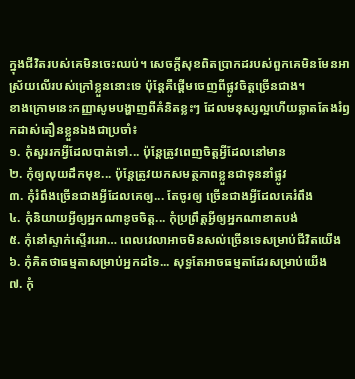ក្នុងជីវិតរបស់គេមិនចេះឈប់។ សេចក្ដីសុខពិតប្រាកដរបស់ពួកគេមិនមែនអាស្រ័យលើរបស់ក្រៅខ្លួននោះទេ ប៉ុន្តែគឺផ្ដើមចេញពីផ្លូវចិត្តច្រើនជាង។
ខាងក្រោមនេះកញ្ញាសូមបង្ហាញពីគំនិតខ្លះៗ ដែលមនុស្សល្អហើយឆ្លាតតែងរំឭកដាស់តឿនខ្លួនឯងជាប្រចាំ៖
១. កុំសួររកអ្វីដែលបាត់ទៅ... ប៉ុន្តែត្រូវពេញចិត្តអ្វីដែលនៅមាន
២. កុំឲ្យលុយដឹកមុខ... ប៉ុន្តែត្រូវយកសមត្ថភាពខ្លួនជាទុននាំផ្លូវ
៣. កុំរំពឹងច្រើនជាងអ្វីដែលគេឲ្យ... តែចូរឲ្យ ច្រើនជាងអ្វីដែលគេរំពឹង
៤. កុំនិយាយអ្វីឲ្យអ្នកណាខូចចិត្ត... កុំប្រព្រឹត្តអ្វីឲ្យអ្នកណាខាតបង់
៥. កុំនៅស្ទាក់ស្ទើររេរា… ពេលវេលាអាចមិនសល់ច្រើនទេសម្រាប់ជីវិតយើង
៦. កុំគិតថាធម្មតាសម្រាប់អ្នកដទៃ... សុទ្ធតែអាចធម្មតាដែរសម្រាប់យើង
៧. កុំ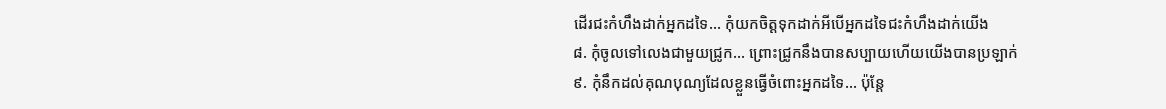ដើរជះកំហឹងដាក់អ្នកដទៃ... កុំយកចិត្តទុកដាក់អីបើអ្នកដទៃជះកំហឹងដាក់យើង
៨. កុំចូលទៅលេងជាមួយជ្រូក... ព្រោះជ្រូកនឹងបានសប្បាយហើយយើងបានប្រឡាក់
៩. កុំនឹកដល់គុណបុណ្យដែលខ្លួនធ្វើចំពោះអ្នកដទៃ… ប៉ុន្តែ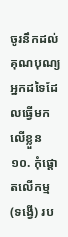ចូរនឹកដល់គុណបុណ្យអ្នកដទៃដែលធ្វើមកលើខ្លួន
១០. កុំផ្ដោតលើកម្ម (ទង្វើ) រប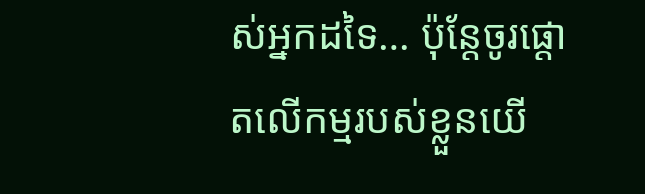ស់អ្នកដទៃ… ប៉ុន្តែចូរផ្ដោតលើកម្មរបស់ខ្លួនយើ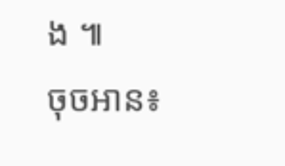ង ៕
ចុចអាន៖